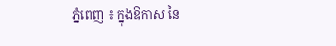ភ្នំពេញ ៖ ក្នុងឱកាស នៃ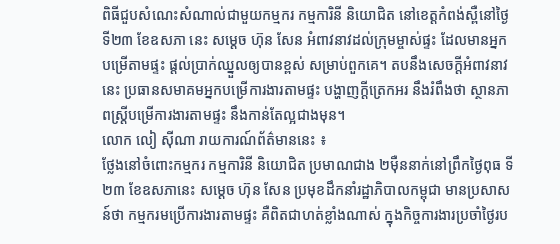ពិធីជួបសំណេះសំណាល់ជាមួយកម្មករ កម្មការិនី និយោជិត នៅខេត្ដកំពង់ស្ពឺនៅថ្ងៃទី២៣ ខែឧសភា នេះ សម្ដេច ហ៊ុន សែន អំពាវនាវដល់ក្រុមម្ចាស់ផ្ទះ ដែលមានអ្នកបម្រើតាមផ្ទះ ផ្ដល់ប្រាក់ឈ្នួលឲ្យបានខ្ពស់ សម្រាប់ពួកគេ។ តបនឹងសេចក្ដីអំពាវនាវនេះ ប្រធានសមាគមអ្នកបម្រើការងារតាមផ្ទះ បង្ហាញក្ដីត្រេកអរ នឹងរំពឹងថា ស្ថានភាពស្ដ្រីបម្រើការងារតាមផ្ទះ នឹងកាន់តែល្អជាងមុន។
លោក លៀ ស៊ីណា រាយការណ៍ព័ត៌មាននេះ ៖
ថ្លែងនៅចំពោះកម្មករ កម្មការិនី និយោជិត ប្រមាណជាង ២ម៉ឺននាក់នៅព្រឹកថ្ងៃពុធ ទី២៣ ខែឧសភានេះ សម្ដេច ហ៊ុន សែន ប្រមុខដឹកនាំរដ្ឋាភិបាលកម្ពុជា មានប្រសាសន៍ថា កម្មករមប្រើការងារតាមផ្ទះ គឺពិតជាហត់ខ្លាំងណាស់ ក្នុងកិច្ចការងារប្រចាំថ្ងៃរប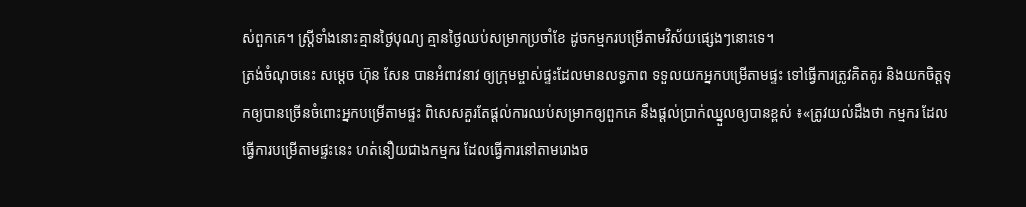ស់ពួកគេ។ ស្ត្រីទាំងនោះគ្មានថ្ងៃបុណ្យ គ្មានថ្ងៃឈប់សម្រាកប្រចាំខែ ដូចកម្មករបម្រើតាមវិស័យផ្សេងៗនោះទេ។
ត្រង់ចំណុចនេះ សម្ដេច ហ៊ុន សែន បានអំពាវនាវ ឲ្យក្រុមម្ចាស់ផ្ទះដែលមានលទ្ធភាព ទទួលយកអ្នកបម្រើតាមផ្ទះ ទៅធ្វើការត្រូវគិតគូរ និងយកចិត្ដទុកឲ្យបានច្រើនចំពោះអ្នកបម្រើតាមផ្ទះ ពិសេសគួរតែផ្ដល់ការឈប់សម្រាកឲ្យពួកគេ នឹងផ្ដល់ប្រាក់ឈ្នួលឲ្យបានខ្ពស់ ៖«ត្រូវយល់ដឹងថា កម្មករ ដែលធ្វើការបម្រើតាមផ្ទះនេះ ហត់នឿយជាងកម្មករ ដែលធ្វើការនៅតាមរោងច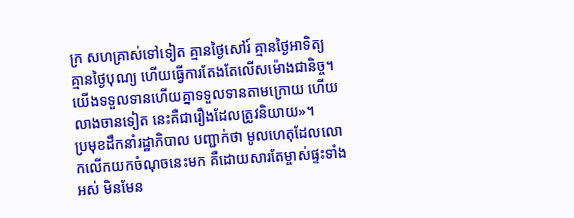ក្រ សហគ្រាស់ទៅទៀត គ្មានថ្ងៃសៅរ៍ គ្មានថ្ងៃអាទិត្យ គ្មានថ្ងៃបុណ្យ ហើយធ្វើការតែងតែលើសម៉ោងជានិច្ច។ យើងទទួលទានហើយគ្នាទទួលទានតាមក្រោយ ហើយលាងចានទៀត នេះគឺជារឿងដែលត្រូវនិយាយ»។
ប្រមុខដឹកនាំរដ្ឋាភិបាល បញ្ជាក់ថា មូលហេតុដែលលោកលើកយកចំណុចនេះមក គឺដោយសារតែម្ចាស់ផ្ទះទាំងអស់ មិនមែន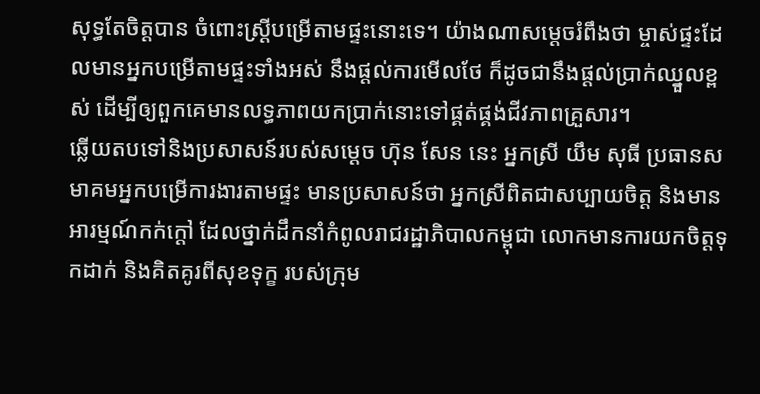សុទ្ធតែចិត្ដបាន ចំពោះស្ដ្រីបម្រើតាមផ្ទះនោះទេ។ យ៉ាងណាសម្ដេចរំពឹងថា ម្ចាស់ផ្ទះដែលមានអ្នកបម្រើតាមផ្ទះទាំងអស់ នឹងផ្ដល់ការមើលថែ ក៏ដូចជានឹងផ្ដល់ប្រាក់ឈ្នួលខ្ពស់ ដើម្បីឲ្យពួកគេមានលទ្ធភាពយកប្រាក់នោះទៅផ្គត់ផ្គង់ជីវភាពគ្រួសារ។
ឆ្លើយតបទៅនិងប្រសាសន៍របស់សម្ដេច ហ៊ុន សែន នេះ អ្នកស្រី យឹម សុធី ប្រធានសមាគមអ្នកបម្រើការងារតាមផ្ទះ មានប្រសាសន៍ថា អ្នកស្រីពិតជាសប្បាយចិត្ដ និងមានអារម្មណ៍កក់ក្ដៅ ដែលថ្នាក់ដឹកនាំកំពូលរាជរដ្ឋាភិបាលកម្ពុជា លោកមានការយកចិត្ដទុកដាក់ និងគិតគូរពីសុខទុក្ខ របស់ក្រុម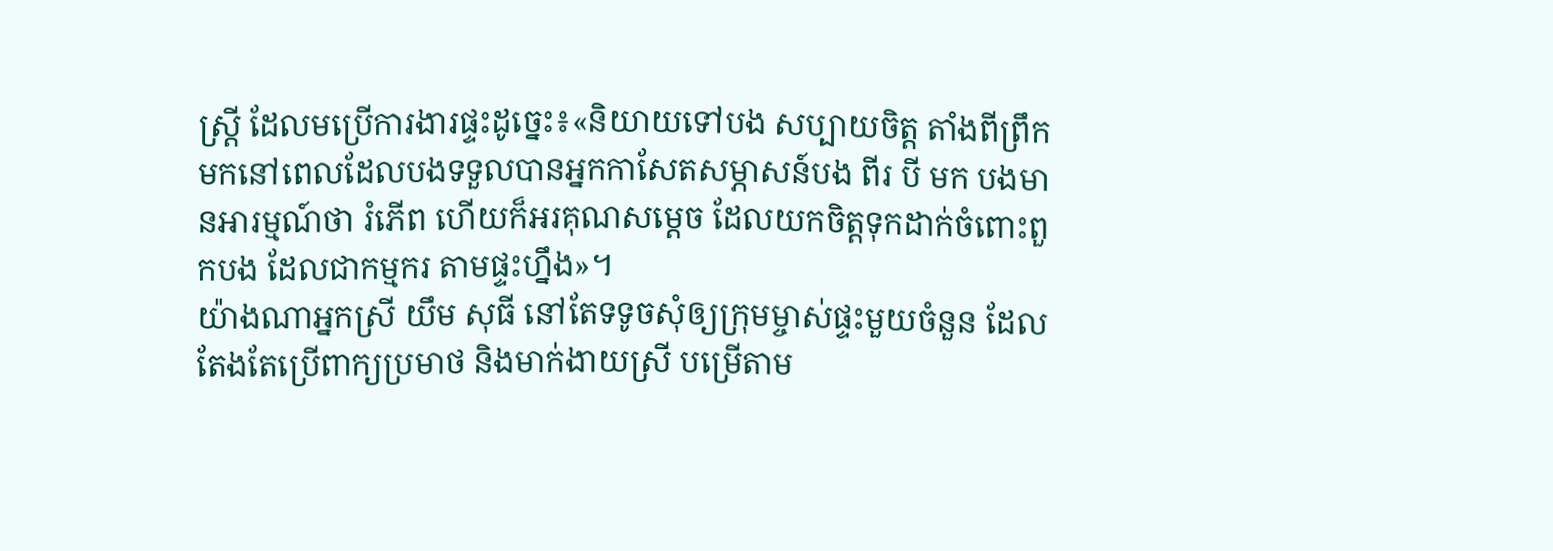ស្ដ្រី ដែលមប្រើការងារផ្ទះដូច្នេះ៖«និយាយទៅបង សប្បាយចិត្ដ តាំងពីព្រឹកមកនៅពេលដែលបងទទួលបានអ្នកកាសែតសម្ភាសន៍បង ពីរ បី មក បងមានអារម្មណ៍ថា រំភើព ហើយក៏អរគុណសម្ដេច ដែលយកចិត្ដទុកដាក់ចំពោះពួកបង ដែលជាកម្មករ តាមផ្ទះហ្នឹង»។
យ៉ាងណាអ្នកស្រី យឹម សុធី នៅតែទទូចសុំឲ្យក្រុមម្ចាស់ផ្ទះមួយចំនួន ដែលតែងតែប្រើពាក្យប្រមាថ និងមាក់ងាយស្រី បម្រើតាម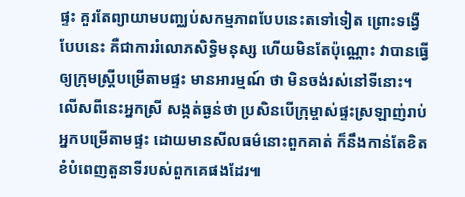ផ្ទះ គួរតែព្យាយាមបញ្ឈប់សកម្មភាពបែបនេះតទៅទៀត ព្រោះទង្វើបែបនេះ គឺជាការរំលោភសិទ្ធិមនុស្ស ហើយមិនតែប៉ុណ្ណោះ វាបានធ្វើឲ្យក្រុមស្រី្ដបម្រើតាមផ្ទះ មានអារម្មណ៍ ថា មិនចង់រស់នៅទីនោះ។ លើសពីនេះអ្នកស្រី សង្កត់ធ្ងន់ថា ប្រសិនបើក្រុម្ចាស់ផ្ទះស្រឡាញ់រាប់អ្នកបម្រើតាមផ្ទះ ដោយមានសីលធម៌នោះពួកគាត់ ក៏នឹងកាន់តែខិត ខំបំពេញតួនាទីរបស់ពួកគេផងដែរ៕